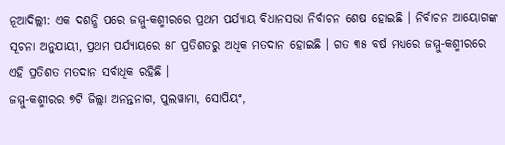ନୂଆଦିଲ୍ଲୀ: ଏକ ଦଶନ୍ଧି ପରେ ଜମ୍ମୁ-କଶ୍ମୀରରେ ପ୍ରଥମ ପର୍ଯ୍ୟାୟ ବିଧାନସଭା ନିର୍ବାଚନ ଶେଷ ହୋଇଛି । ନିର୍ବାଚନ ଆୟୋଗଙ୍କ ସୂଚନା ଅନୁଯାୟୀ, ପ୍ରଥମ ପର୍ଯ୍ୟାୟରେ ୫୮ ପ୍ରତିଶତରୁ ଅଧିକ ମତଦାନ ହୋଇଛି । ଗତ ୩୫ ବର୍ଷ ମଧ୍ୟରେ ଜମ୍ମୁ-କଶ୍ମୀରରେ ଏହି ପ୍ରତିଶତ ମତଦାନ ସର୍ବାଧିକ ରହିଛି ।
ଜମ୍ମୁ-କଶ୍ମୀରର ୭ଟି ଜିଲ୍ଲା ଅନନ୍ତନାଗ, ପୁଲୱାମା, ସୋପିୟଂ,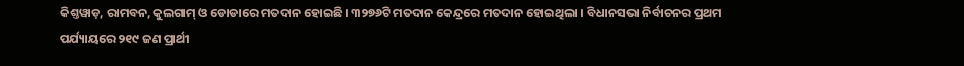କିଶ୍ତୱାଡ଼, ରାମବନ, କୁଲଗାମ୍ ଓ ଡୋଡାରେ ମତଦାନ ହୋଇଛି । ୩୨୭୬ଟି ମତଦାନ କେନ୍ଦ୍ରରେ ମତଦାନ ହୋଇଥିଲା । ବିଧାନସଭା ନିର୍ବାଚନର ପ୍ରଥମ ପର୍ଯ୍ୟାୟରେ ୨୧୯ ଜଣ ପ୍ରାର୍ଥୀ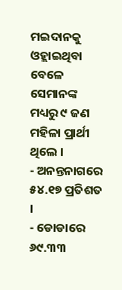ମଇଦାନକୁ ଓହ୍ଲାଇଥିବା ବେଳେ ସେମାନଙ୍କ ମଧ୍ୟରୁ ୯ ଜଣ ମହିଳା ପ୍ରାର୍ଥୀ ଥିଲେ ।
- ଅନନ୍ତନାଗରେ ୫୪.୧୭ ପ୍ରତିଶତ ।
- ଡୋଡାରେ ୬୯.୩୩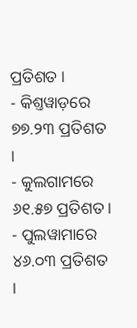ପ୍ରତିଶତ ।
- କିଶ୍ତୱାଡ଼ରେ ୭୭.୨୩ ପ୍ରତିଶତ ।
- କୁଲଗାମରେ ୬୧.୫୭ ପ୍ରତିଶତ ।
- ପୁଲୱାମାରେ ୪୬.୦୩ ପ୍ରତିଶତ ।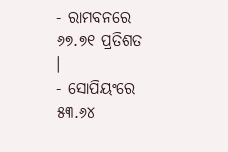- ରାମବନରେ ୬୭.୭୧ ପ୍ରତିଶତ ।
- ସୋପିୟଂରେ ୫୩.୬୪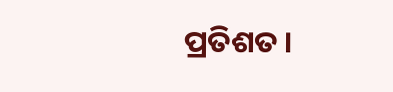ପ୍ରତିଶତ ।